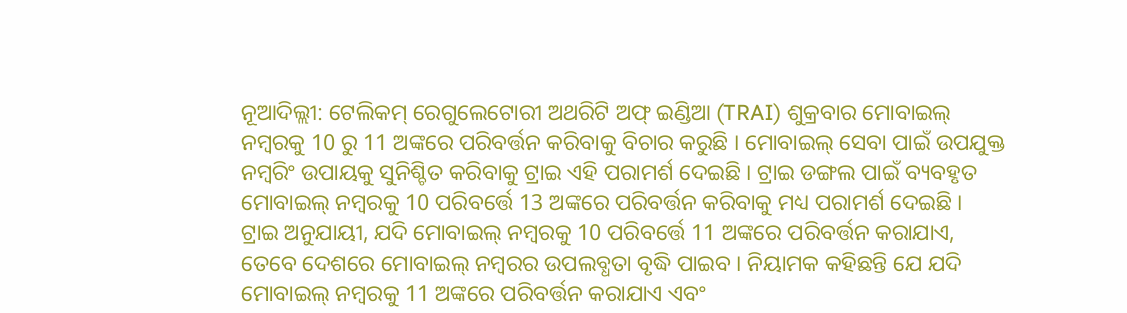ନୂଆଦିଲ୍ଲୀ: ଟେଲିକମ୍ ରେଗୁଲେଟୋରୀ ଅଥରିଟି ଅଫ୍ ଇଣ୍ଡିଆ (TRAI) ଶୁକ୍ରବାର ମୋବାଇଲ୍ ନମ୍ବରକୁ 10 ରୁ 11 ଅଙ୍କରେ ପରିବର୍ତ୍ତନ କରିବାକୁ ବିଚାର କରୁଛି । ମୋବାଇଲ୍ ସେବା ପାଇଁ ଉପଯୁକ୍ତ ନମ୍ବରିଂ ଉପାୟକୁ ସୁନିଶ୍ଚିତ କରିବାକୁ ଟ୍ରାଇ ଏହି ପରାମର୍ଶ ଦେଇଛି । ଟ୍ରାଇ ଡଙ୍ଗଲ ପାଇଁ ବ୍ୟବହୃତ ମୋବାଇଲ୍ ନମ୍ବରକୁ 10 ପରିବର୍ତ୍ତେ 13 ଅଙ୍କରେ ପରିବର୍ତ୍ତନ କରିବାକୁ ମଧ୍ୟ ପରାମର୍ଶ ଦେଇଛି ।
ଟ୍ରାଇ ଅନୁଯାୟୀ, ଯଦି ମୋବାଇଲ୍ ନମ୍ବରକୁ 10 ପରିବର୍ତ୍ତେ 11 ଅଙ୍କରେ ପରିବର୍ତ୍ତନ କରାଯାଏ, ତେବେ ଦେଶରେ ମୋବାଇଲ୍ ନମ୍ବରର ଉପଲବ୍ଧତା ବୃଦ୍ଧି ପାଇବ । ନିୟାମକ କହିଛନ୍ତି ଯେ ଯଦି ମୋବାଇଲ୍ ନମ୍ବରକୁ 11 ଅଙ୍କରେ ପରିବର୍ତ୍ତନ କରାଯାଏ ଏବଂ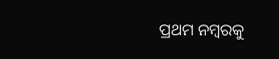ପ୍ରଥମ ନମ୍ବରକୁ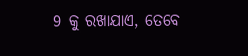9 କୁ ରଖାଯାଏ, ତେବେ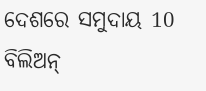ଦେଶରେ ସମୁଦାୟ 10 ବିଲିଅନ୍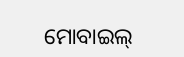ମୋବାଇଲ୍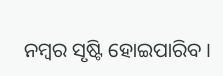ନମ୍ବର ସୃଷ୍ଟି ହୋଇପାରିବ ।